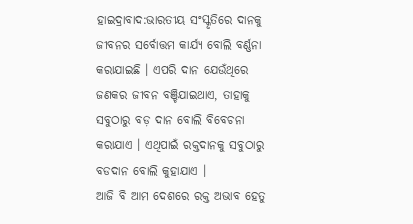ହାଇଦ୍ରାବାଦ:ଭାରତୀୟ ସଂସ୍କୃତିରେ ଦାନକୁ ଜୀବନର ସର୍ବୋତ୍ତମ କାର୍ଯ୍ୟ ବୋଲି ବର୍ଣ୍ଣନା କରାଯାଇଛି । ଏପରି ଦାନ ଯେଉଁଥିରେ ଜଣକର ଜୀବନ ବଞ୍ଚିଯାଇଥାଏ, ତାହାକୁ ସବୁଠାରୁ ବଡ଼ ଦାନ ବୋଲି ବିବେଚନା କରାଯାଏ । ଏଥିପାଇଁ ରକ୍ତଦାନକୁ ସବୁଠାରୁ ବଡଦାନ ବୋଲି କୁହାଯାଏ ।
ଆଜି ବି ଆମ ଦେଶରେ ରକ୍ତ ଅଭାବ ହେତୁ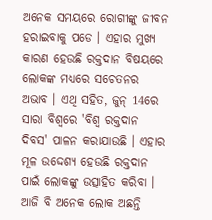ଅନେକ ସମୟରେ ରୋଗୀଙ୍କୁ ଜୀବନ ହରାଇବାକୁ ପଡେ । ଏହାର ମୁଖ୍ୟ କାରଣ ହେଉଛି ରକ୍ତଦାନ ବିଷୟରେ ଲୋକଙ୍କ ମଧ୍ୟରେ ସଚେତନର ଅଭାବ । ଏଥି ସହିତ, ଜୁନ୍ 14ରେ ସାରା ବିଶ୍ୱରେ 'ବିଶ୍ୱ ରକ୍ତଦାନ ଦିବସ' ପାଳନ କରାଯାଉଛି । ଏହାର ମୂଳ ଉଦ୍ଦେଶ୍ୟ ହେଉଛି ରକ୍ତଦାନ ପାଇଁ ଲୋକଙ୍କୁ ଉତ୍ସାହିତ କରିବା । ଆଜି ବି ଅନେକ ଲୋକ ଅଛନ୍ତି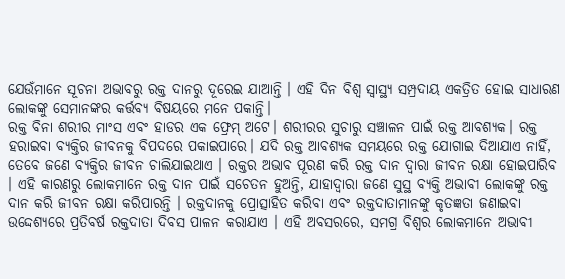ଯେଉଁମାନେ ସୂଚନା ଅଭାବରୁ ରକ୍ତ ଦାନରୁ ଦୂରେଇ ଯାଆନ୍ତି । ଏହି ଦିନ ବିଶ୍ୱ ସ୍ୱାସ୍ଥ୍ୟ ସମ୍ପ୍ରଦାୟ ଏକତ୍ରିତ ହୋଇ ସାଧାରଣ ଲୋକଙ୍କୁ ସେମାନଙ୍କର କର୍ତ୍ତବ୍ୟ ବିଷୟରେ ମନେ ପକାନ୍ତି।
ରକ୍ତ ବିନା ଶରୀର ମାଂସ ଏବଂ ହାଡର ଏକ ଫ୍ରେମ୍ ଅଟେ। ଶରୀରର ସୁଚାରୁ ସଞ୍ଚାଳନ ପାଇଁ ରକ୍ତ ଆବଶ୍ୟକ। ରକ୍ତ ହରାଇବା ବ୍ୟକ୍ତିର ଜୀବନକୁ ବିପଦରେ ପକାଇପାରେ। ଯଦି ରକ୍ତ ଆବଶ୍ୟକ ସମୟରେ ରକ୍ତ ଯୋଗାଇ ଦିଆଯାଏ ନାହିଁ, ତେବେ ଜଣେ ବ୍ୟକ୍ତିର ଜୀବନ ଚାଲିଯାଇଥାଏ । ରକ୍ତର ଅଭାବ ପୂରଣ କରି ରକ୍ତ ଦାନ ଦ୍ୱାରା ଜୀବନ ରକ୍ଷା ହୋଇପାରିବ । ଏହି କାରଣରୁ ଲୋକମାନେ ରକ୍ତ ଦାନ ପାଇଁ ସଚେତନ ହୁଅନ୍ତି, ଯାହାଦ୍ବାରା ଜଣେ ସୁସ୍ଥ ବ୍ୟକ୍ତି ଅଭାବୀ ଲୋକଙ୍କୁ ରକ୍ତ ଦାନ କରି ଜୀବନ ରକ୍ଷା କରିପାରନ୍ତି । ରକ୍ତଦାନକୁ ପ୍ରୋତ୍ସାହିତ କରିବା ଏବଂ ରକ୍ତଦାତାମାନଙ୍କୁ କୃତଜ୍ଞତା ଜଣାଇବା ଉଦ୍ଦେଶ୍ୟରେ ପ୍ରତିବର୍ଷ ରକ୍ତଦାତା ଦିବସ ପାଳନ କରାଯାଏ । ଏହି ଅବସରରେ, ସମଗ୍ର ବିଶ୍ବର ଲୋକମାନେ ଅଭାବୀ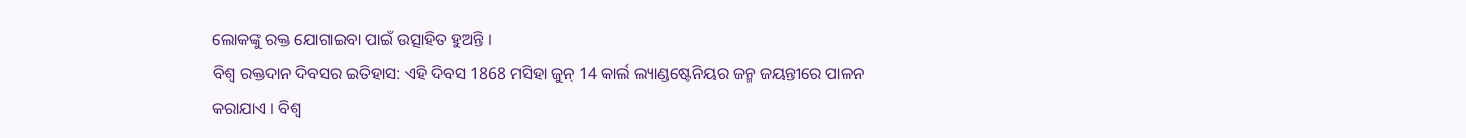ଲୋକଙ୍କୁ ରକ୍ତ ଯୋଗାଇବା ପାଇଁ ଉତ୍ସାହିତ ହୁଅନ୍ତି ।
ବିଶ୍ବ ରକ୍ତଦାନ ଦିବସର ଇତିହାସ: ଏହି ଦିବସ 1868 ମସିହା ଜୁନ୍ 14 କାର୍ଲ ଲ୍ୟାଣ୍ଡଷ୍ଟେନିୟର ଜନ୍ମ ଜୟନ୍ତୀରେ ପାଳନ କରାଯାଏ । ବିଶ୍ୱ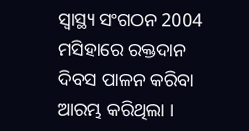ସ୍ୱାସ୍ଥ୍ୟ ସଂଗଠନ 2004 ମସିହାରେ ରକ୍ତଦାନ ଦିବସ ପାଳନ କରିବା ଆରମ୍ଭ କରିଥିଲା ।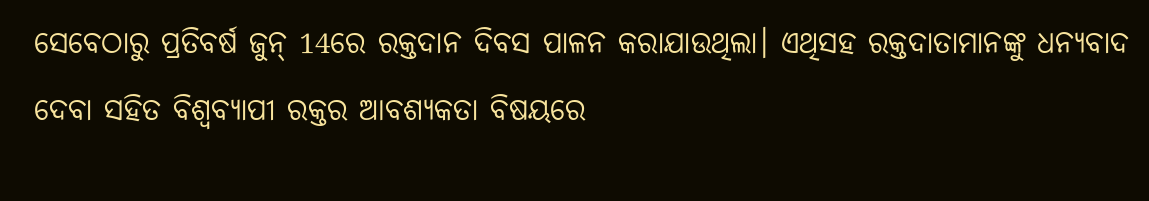ସେବେଠାରୁ ପ୍ରତିବର୍ଷ ଜୁନ୍ 14ରେ ରକ୍ତଦାନ ଦିବସ ପାଳନ କରାଯାଉଥିଲା। ଏଥିସହ ରକ୍ତଦାତାମାନଙ୍କୁ ଧନ୍ୟବାଦ ଦେବା ସହିତ ବିଶ୍ୱବ୍ୟାପୀ ରକ୍ତର ଆବଶ୍ୟକତା ବିଷୟରେ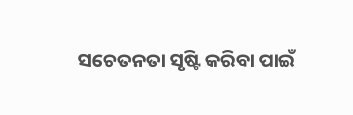ସଚେତନତା ସୃଷ୍ଟି କରିବା ପାଇଁ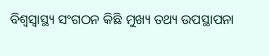ବିଶ୍ବସ୍ବାସ୍ଥ୍ୟ ସଂଗଠନ କିଛି ମୁଖ୍ୟ ତଥ୍ୟ ଉପସ୍ଥାପନା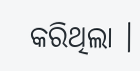କରିଥିଲା ।